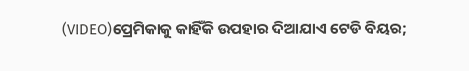(VIDEO)ପ୍ରେମିକାକୁ କାହିଁକି ଉପହାର ଦିଆଯାଏ ଟେଡି ବିୟର;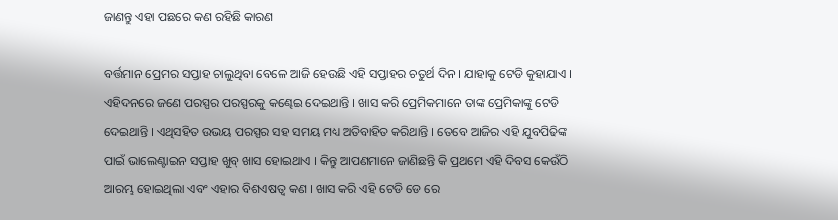ଜାଣନ୍ତୁ ଏହା ପଛରେ କଣ ରହିଛି କାରଣ

ବର୍ତ୍ତମାନ ପ୍ରେମର ସପ୍ତାହ ଚାଲୁଥିବା ବେଳେ ଆଜି ହେଉଛି ଏହି ସପ୍ତାହର ଚତୁର୍ଥ ଦିନ । ଯାହାକୁ ଟେଡି କୁହାଯାଏ । ଏହିଦନରେ ଜଣେ ପରସ୍ପର ପରସ୍ପରକୁ କଣ୍ଢେଇ ଦେଇଥାନ୍ତି । ଖାସ କରି ପ୍ରେମିକମାନେ ତାଙ୍କ ପ୍ରେମିକାଙ୍କୁ ଟେଡି ଦେଇଥାନ୍ତି । ଏଥିସହିତ ଉଭୟ ପରସ୍ପର ସହ ସମୟ ମଧ୍ୟ ଅତିବାହିତ କରିଥାନ୍ତି । ତେବେ ଆଜିର ଏହି ଯୁବପିଢିଙ୍କ ପାଇଁ ଭାଲେଣ୍ଟାଇନ ସପ୍ତାହ ଖୁବ୍ ଖାସ ହୋଇଥାଏ । କିନ୍ତୁ ଆପଣମାନେ ଜାଣିଛନ୍ତି କି ପ୍ରଥମେ ଏହି ଦିବସ କେଉଁଠି ଆରମ୍ଭ ହୋଇଥିଲା ଏବଂ ଏହାର ବିଶଏଷତ୍ୱ କଣ । ଖାସ କରି ଏହି ଟେଡି ଡେ ରେ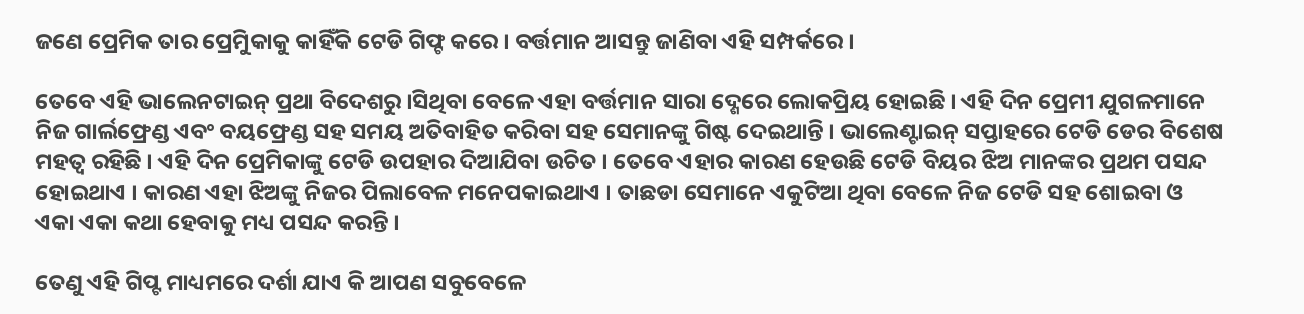ଜଣେ ପ୍ରେମିକ ତାର ପ୍ରେମିୁକାକୁ କାହିଁକି ଟେଡି ଗିଫ୍ଟ କରେ । ବର୍ତ୍ତମାନ ଆସନ୍ତୁ ଜାଣିବା ଏହି ସମ୍ପର୍କରେ ।

ତେବେ ଏହି ଭାଲେନଟାଇନ୍ ପ୍ରଥା ବିଦେଶରୁ ।ସିଥିବା ବେଳେ ଏହା ବର୍ତ୍ତମାନ ସାରା ଦ୍ଶେରେ ଲୋକପ୍ରିୟ ହୋଇଛି । ଏହି ଦିନ ପ୍ରେମୀ ଯୁଗଳମାନେ ନିଜ ଗାର୍ଲଫ୍ରେଣ୍ଡ ଏବଂ ବୟଫ୍ରେଣ୍ଡ ସହ ସମୟ ଅତିବାହିତ କରିବା ସହ ସେମାନଙ୍କୁ ଗିଷ୍ଟ ଦେଇଥାନ୍ତି । ଭାଲେଣ୍ଟାଇନ୍ ସପ୍ତାହରେ ଟେଡି ଡେର ବିଶେଷ ମହତ୍ୱ ରହିଛି । ଏହି ଦିନ ପ୍ରେମିକାଙ୍କୁ ଟେଡି ଉପହାର ଦିଆଯିବା ଉଚିତ । ତେବେ ଏହାର କାରଣ ହେଉଛି ଟେଡି ବିୟର ଝିଅ ମାନଙ୍କର ପ୍ରଥମ ପସନ୍ଦ ହୋଇଥାଏ । କାରଣ ଏହା ଝିଅଙ୍କୁ ନିଜର ପିଲାବେଳ ମନେପକାଇଥାଏ । ତାଛଡା ସେମାନେ ଏକୁଟିଆ ଥିବା ବେଳେ ନିଜ ଟେଡି ସହ ଶୋଇବା ଓ ଏକା ଏକା କଥା ହେବାକୁ ମଧ୍ୟ ପସନ୍ଦ କରନ୍ତି ।

ତେଣୁ ଏହି ଗିପ୍ଟ ମାଧ୍ୟମରେ ଦର୍ଶା ଯାଏ କି ଆପଣ ସବୁବେଳେ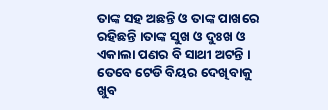ତାଙ୍କ ସହ ଅଛନ୍ତି ଓ ତାଙ୍କ ପାଖରେ ରହିଛନ୍ତି ।ତାଙ୍କ ସୁଖ ଓ ଦୁଃଖ ଓ ଏକାଲା ପଣର ବି ସାଥୀ ଅଟନ୍ତି । ତେବେ ଟେଡି ବିୟର ଦେଖିବାକୁ ଖୁବ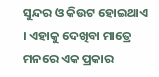ସୁନ୍ଦର ଓ କିଉଟ ହୋଇଥାଏ । ଏହାକୁ ଦେଖିବା ମାତ୍ରେ ମନରେ ଏକ ପ୍ରକାର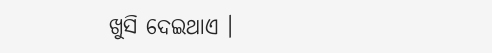ଖୁସି ଦେଇଥାଏ ।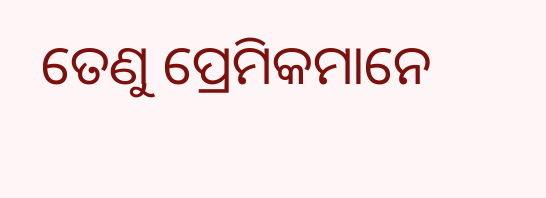ତେଣୁ ପ୍ରେମିକମାନେ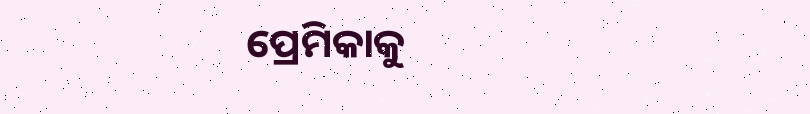ପ୍ରେମିକାକୁ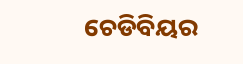ଚେଡିବିୟର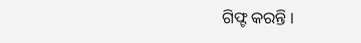ଗିଫ୍ଟ କରନ୍ତି ।